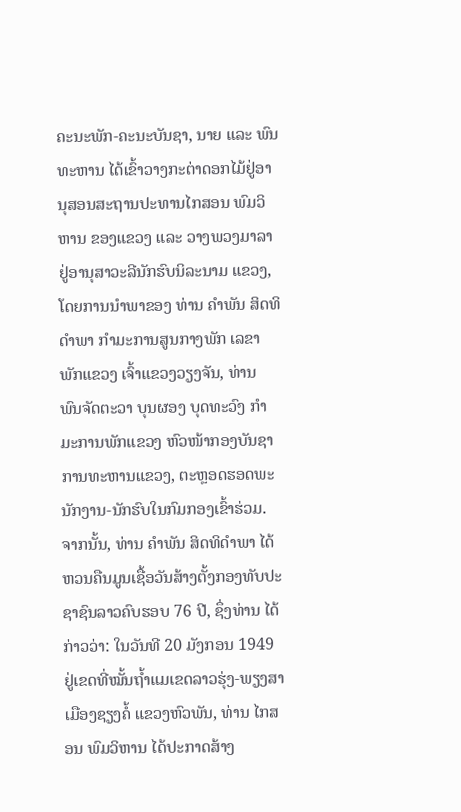ຄະນະພັກ-ຄະນະບັນຊາ, ນາຍ ແລະ ພົນທະຫານ ໄດ້ເຂົ້າວາງກະຕ່າດອກໄມ້ຢູ່ອານຸສອນສະຖານປະທານໄກສອນ ພົມວິຫານ ຂອງແຂວງ ແລະ ວາງພວງມາລາຢູ່ອານຸສາວະລີນັກຮົບນິລະນາມ ແຂວງ, ໂດຍການນຳພາຂອງ ທ່ານ ຄຳພັນ ສິດທິດຳພາ ກຳມະການສູນກາງພັກ ເລຂາພັກແຂວງ ເຈົ້າແຂວງວຽງຈັນ, ທ່ານ ພົນຈັດຕະວາ ບຸນຜອງ ບຸດທະວົງ ກຳມະການພັກແຂວງ ຫົວໜ້າກອງບັນຊາການທະຫານແຂວງ, ຕະຫຼອດຮອດພະນັກງານ-ນັກຮົບໃນກົມກອງເຂົ້າຮ່ວມ. ຈາກນັ້ນ, ທ່ານ ຄໍາພັນ ສິດທິດໍາພາ ໄດ້ຫວນຄືນມູນເຊື້ອວັນສ້າງຕັ້ງກອງທັບປະຊາຊົນລາວຄົບຮອບ 76 ປີ, ຊຶ່ງທ່ານ ໄດ້ກ່າວວ່າ: ໃນວັນທີ 20 ມັງກອນ 1949 ຢູ່ເຂດທີ່ໝັ້ນຖໍ້າແມເຂດລາວຮຸ່ງ-ພຽງສາ ເມືອງຊຽງຄໍ້ ແຂວງຫົວພັນ, ທ່ານ ໄກສອນ ພົມວິຫານ ໄດ້ປະກາດສ້າງ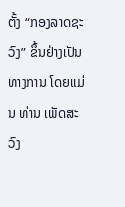ຕັ້ງ “ກອງລາດຊະວົງ” ຂຶ້ນຢ່າງເປັນທາງການ ໂດຍແມ່ນ ທ່ານ ເພັດສະວົງ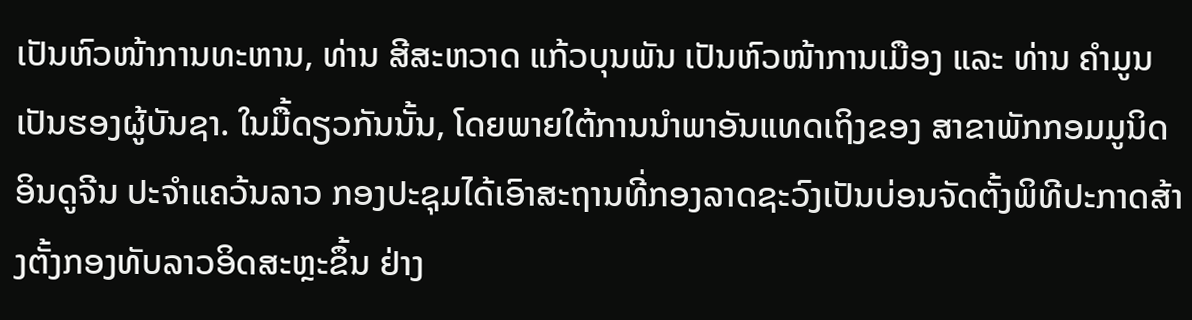ເປັນຫົວໜ້າການທະຫານ, ທ່ານ ສີສະຫວາດ ແກ້ວບຸນພັນ ເປັນຫົວໜ້າການເມືອງ ແລະ ທ່ານ ຄໍາມູນ ເປັນຮອງຜູ້ບັນຊາ. ໃນມື້ດຽວກັນນັ້ນ, ໂດຍພາຍໃຕ້ການນຳພາອັນແທດເຖິງຂອງ ສາຂາພັກກອມມູນິດອິນດູຈີນ ປະຈຳແຄວ້ນລາວ ກອງປະຊຸມໄດ້ເອົາສະຖານທີ່ກອງລາດຊະວົງເປັນບ່ອນຈັດຕັ້ງພິທີປະກາດສ້າງຕັ້ງກອງທັບລາວອິດສະຫຼະຂຶ້ນ ຢ່າງ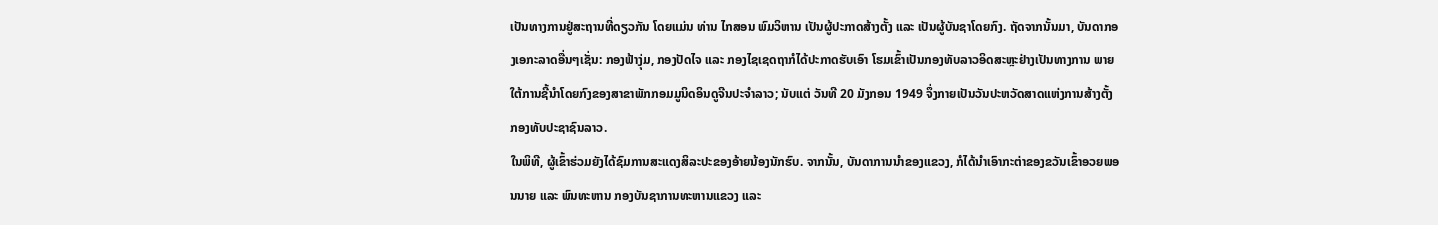ເປັນທາງການຢູ່ສະຖານທີ່ດຽວກັນ ໂດຍແມ່ນ ທ່ານ ໄກສອນ ພົມວິຫານ ເປັນຜູ້ປະກາດສ້າງຕັ້ງ ແລະ ເປັນຜູ້ບັນຊາໂດຍກົງ. ຖັດຈາກນັ້ນມາ, ບັນດາກອງເອກະລາດອື່ນໆເຊັ່ນ: ກອງຟ້າງຸ່ມ, ກອງປັດໄຈ ແລະ ກອງໄຊເຊດຖາກໍໄດ້ປະກາດຮັບເອົາ ໂຮມເຂົ້າເປັນກອງທັບລາວອິດສະຫຼະຢ່າງເປັນທາງການ ພາຍໃຕ້ການຊີ້ນຳໂດຍກົງຂອງສາຂາພັກກອມມູນິດອິນດູຈີນປະຈຳລາວ; ນັບແຕ່ ວັນທີ 20 ມັງກອນ 1949 ຈຶ່ງກາຍເປັນວັນປະຫວັດສາດແຫ່ງການສ້າງຕັ້ງ ກອງທັບປະຊາຊົນລາວ.
ໃນພິທີ, ຜູ້ເຂົ້າຮ່ວມຍັງໄດ້ຊົມການສະແດງສິລະປະຂອງອ້າຍນ້ອງນັກຮົບ. ຈາກນັ້ນ, ບັນດາການນຳຂອງແຂວງ, ກໍໄດ້ນຳເອົາກະຕ່າຂອງຂວັນເຂົ້າອວຍພອນນາຍ ແລະ ພົນທະຫານ ກອງບັນຊາການທະຫານແຂວງ ແລະ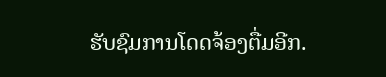ຮັບຊົມການໂດດຈ້ອງຕື່ມອີກ.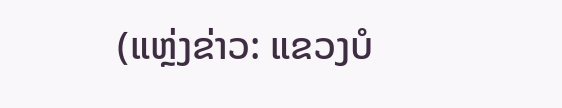(ແຫຼ່ງຂ່າວ: ແຂວງບໍ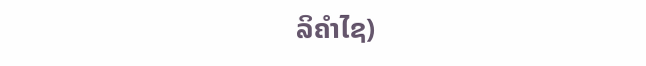ລິຄໍາໄຊ)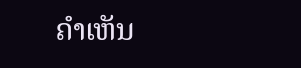ຄໍາເຫັນ